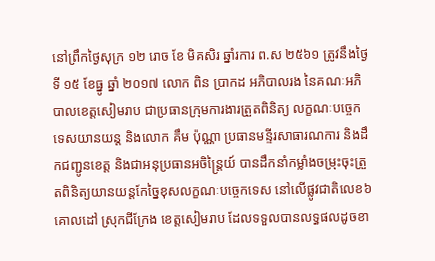នៅព្រឹកថ្ងៃសុក្រ ១២ រោច ខែ មិគសិរ ឆ្នាំរការ ព.ស ២៥៦១ ត្រូវនឹងថ្ងៃទី ១៥ ខែធ្នូ ឆ្នាំ ២០១៧ លោក ពិន ប្រាកដ អភិបាលរង នៃគណៈអភិបាលខេត្ដសៀមរាប ជាប្រធានក្រុមការងារត្រួតពិនិត្យ លក្ខណៈបច្ចេកទេសយានយន្ត និងលោក គឹម ប៉ុណ្ណា ប្រធានមន្ទីរសាធារណការ និងដឹកជញ្ជូនខេត្ដ និងជាអនុប្រធានអចិន្រ្ដៃយ៍ បានដឹកនាំកម្លាំងចម្រុះចុះត្រួតពិនិត្យយានយន្តកែច្នៃខុសលក្ខណៈបច្ចេកទេស នៅលើផ្លូវជាតិលេខ៦ គោលដៅ ស្រុកជីក្រែង ខេត្តសៀមរាប ដែលទទួលបានលទ្ធផលដូចខា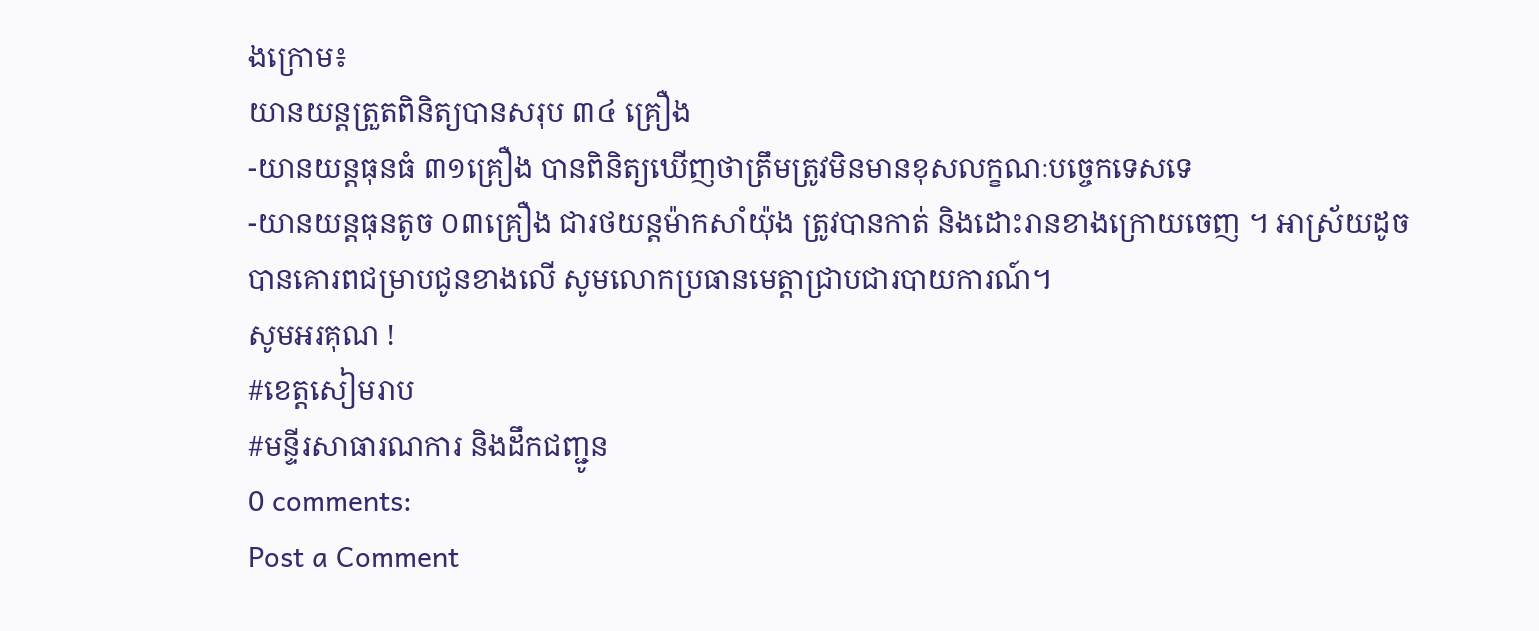ងក្រោម៖
យានយន្តត្រួតពិនិត្យបានសរុប ៣៤ គ្រឿង
-យានយន្តធុនធំ ៣១គ្រឿង បានពិនិត្យឃើញថាត្រឹមត្រូវមិនមានខុសលក្ខណៈបច្ចេកទេសទេ
-យានយន្ដធុនតូច ០៣គ្រឿង ជារថយន្តម៉ាកសាំយ៉ុង ត្រូវបានកាត់ និងដោះរានខាងក្រោយចេញ ។ អាស្រ័យដូចបានគោរពជម្រាបជូនខាងលើ សូមលោកប្រធានមេត្តាជ្រាបជារបាយការណ៍។
សូមអរគុណ !
#ខេត្ដសៀមរាប
#មន្ទីរសាធារណការ និងដឹកជញ្ជូន
0 comments:
Post a Comment